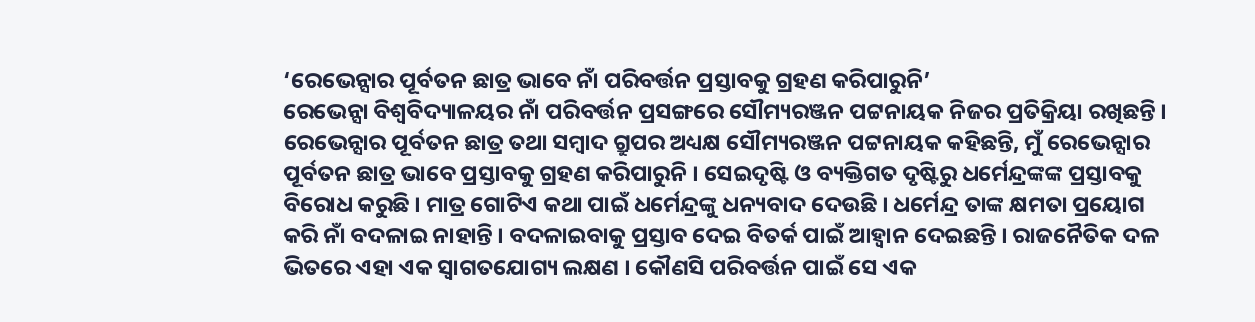‘ରେଭେନ୍ସାର ପୂର୍ବତନ ଛାତ୍ର ଭାବେ ନାଁ ପରିବର୍ତ୍ତନ ପ୍ରସ୍ତାବକୁ ଗ୍ରହଣ କରିପାରୁନି’
ରେଭେନ୍ସା ବିଶ୍ୱବିଦ୍ୟାଳୟର ନାଁ ପରିବର୍ତ୍ତନ ପ୍ରସଙ୍ଗରେ ସୌମ୍ୟରଞ୍ଜନ ପଟ୍ଟନାୟକ ନିଜର ପ୍ରତିକ୍ରିୟା ରଖିଛନ୍ତି ।
ରେଭେନ୍ସାର ପୂର୍ବତନ ଛାତ୍ର ତଥା ସମ୍ବାଦ ଗ୍ରୁପର ଅଧ୍ୟକ୍ଷ ସୌମ୍ୟରଞ୍ଜନ ପଟ୍ଟନାୟକ କହିଛନ୍ତି, ମୁଁ ରେଭେନ୍ସାର ପୂର୍ବତନ ଛାତ୍ର ଭାବେ ପ୍ରସ୍ତାବକୁ ଗ୍ରହଣ କରିପାରୁନି । ସେଇଦୃଷ୍ଟି ଓ ବ୍ୟକ୍ତିଗତ ଦୃଷ୍ଟିରୁ ଧର୍ମେନ୍ଦ୍ରଙ୍କଙ୍କ ପ୍ରସ୍ତାବକୁ ବିରୋଧ କରୁଛି । ମାତ୍ର ଗୋଟିଏ କଥା ପାଇଁ ଧର୍ମେନ୍ଦ୍ରଙ୍କୁ ଧନ୍ୟବାଦ ଦେଉଛି । ଧର୍ମେନ୍ଦ୍ର ତାଙ୍କ କ୍ଷମତା ପ୍ରୟୋଗ କରି ନାଁ ବଦଳାଇ ନାହାନ୍ତି । ବଦଳାଇବାକୁ ପ୍ରସ୍ତାବ ଦେଇ ବିତର୍କ ପାଇଁ ଆହ୍ୱାନ ଦେଇଛନ୍ତି । ରାଜନୈତିକ ଦଳ ଭିତରେ ଏହା ଏକ ସ୍ୱାଗତଯୋଗ୍ୟ ଲକ୍ଷଣ । କୌଣସି ପରିବର୍ତ୍ତନ ପାଇଁ ସେ ଏକ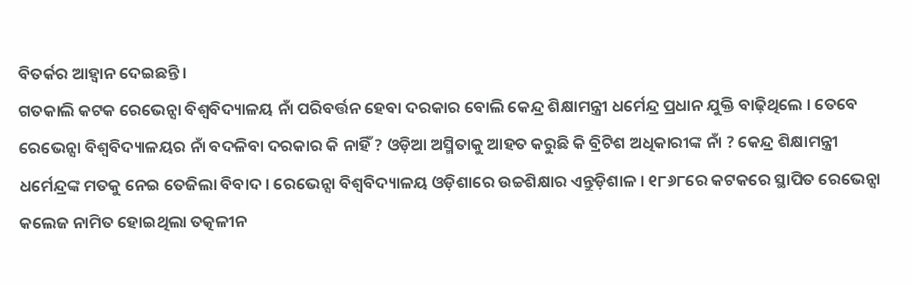ବିତର୍କର ଆହ୍ୱାନ ଦେଇଛନ୍ତି ।
ଗତକାଲି କଟକ ରେଭେନ୍ସା ବିଶ୍ୱବିଦ୍ୟାଳୟ ନାଁ ପରିବର୍ତ୍ତନ ହେବା ଦରକାର ବୋଲି କେନ୍ଦ୍ର ଶିକ୍ଷାମନ୍ତ୍ରୀ ଧର୍ମେନ୍ଦ୍ର ପ୍ରଧାନ ଯୁକ୍ତି ବାଢ଼ିଥିଲେ । ତେବେ ରେଭେନ୍ସା ବିଶ୍ୱବିଦ୍ୟାଳୟର ନାଁ ବଦଳିବା ଦରକାର କି ନାହିଁ ? ଓଡ଼ିଆ ଅସ୍ମିତାକୁ ଆହତ କରୁଛି କି ବ୍ରିଟିଶ ଅଧିକାରୀଙ୍କ ନାଁ ? କେନ୍ଦ୍ର ଶିକ୍ଷାମନ୍ତ୍ରୀ ଧର୍ମେନ୍ଦ୍ରଙ୍କ ମତକୁ ନେଇ ତେଜିଲା ବିବାଦ । ରେଭେନ୍ସା ବିଶ୍ୱବିଦ୍ୟାଳୟ ଓଡ଼ିଶାରେ ଉଚ୍ଚଶିକ୍ଷାର ଏନ୍ତୁଡ଼ିଶାଳ । ୧୮୬୮ରେ କଟକରେ ସ୍ଥାପିତ ରେଭେନ୍ସା କଲେଜ ନାମିତ ହୋଇଥିଲା ତତ୍କଳୀନ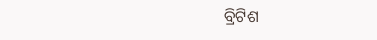ବ୍ରିଟିଶ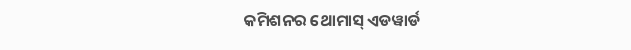କମିଶନର ଥୋମାସ୍ ଏଡୱାର୍ଡ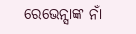ରେଭେନ୍ସାଙ୍କ ନାଁ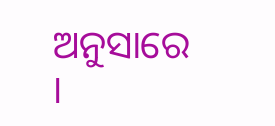ଅନୁସାରେ ।